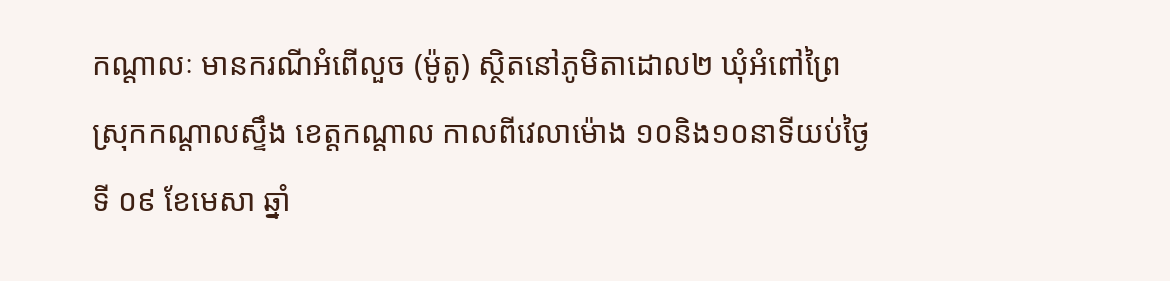កណ្ដាលៈ មានករណីអំពើលួច (ម៉ូតូ) ស្ថិតនៅភូមិតាដោល២ ឃុំអំពៅព្រៃ ស្រុកកណ្តាលស្ទឹង ខេត្តកណ្តាល កាលពីវេលាម៉ោង ១០និង១០នាទីយប់ថ្ងៃទី ០៩ ខែមេសា ឆ្នាំ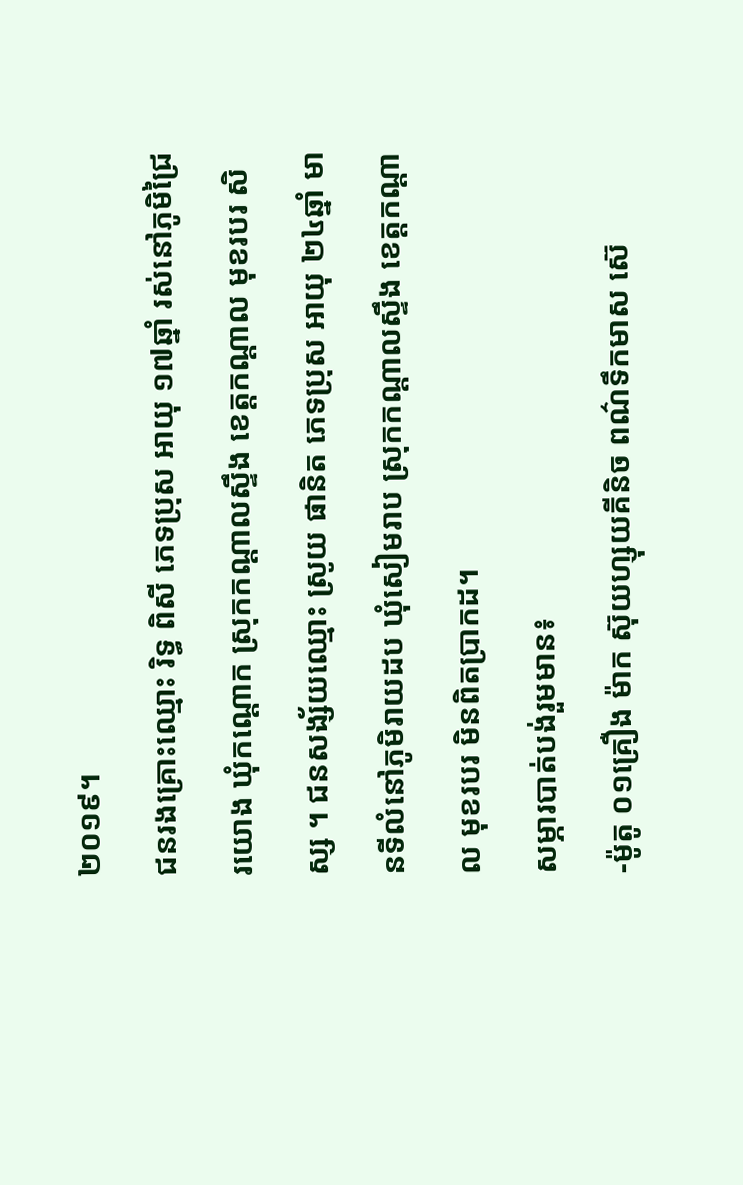២០១៩។
ជនរងគ្រោះឈ្មោះ រិទ្ធ ពិសី ភេទប្រុស អាយុ ១៧ឆ្នាំ រស់នៅភូមិជ្រៃរយោង ឃុំកណ្តោក ស្រុកកណ្តាលស្ទឹង ខេត្តកណ្តាល មុខរបរ សិស្ស ។ ជនសង្ស័យឈ្មោះ ស្រូយ ផានិត ភេទប្រុស អាយុ ២៤ឆ្នាំ មានទីលំនៅភូមិរាយដប ឃុំសៀមរាប ស្រុកកណ្តាលស្ទឹង ខេត្តកណ្តាល មុខរបរ មិនពិតប្រាកដ។
សម្ភារបាត់បង់រួមមាន៖
-ម៉ូតូ ០១គ្រឿង ម៉ាក ស៊ុយហ្សុយគីនិច ពណ៌ទឹកមាស ស៊េ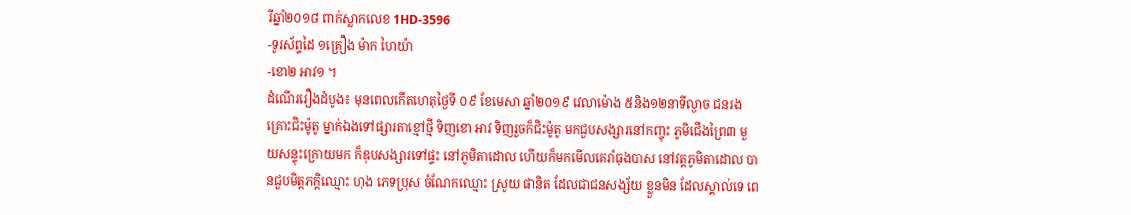រីឆ្នាំ២០១៨ ពាក់ស្លាកលេខ 1HD-3596
-ទូរស័ព្ទដៃ ១គ្រឿង ម៉ាក ហៃយ៉ា
-ខោ២ អាវ១ ។
ដំណើររឿងដំបូង៖ មុនពេលកើតហេតុថ្ងៃទី ០៩ ខែមេសា ឆ្នាំ២០១៩ វេលាម៉ោង ៥និង១២នាទីល្ងាច ជនរងគ្រោះជិះម៉ូតូ ម្នាក់ឯងទៅផ្សារតាខ្មៅថ្មី ទិញខោ អាវ ទិញរួចក៏ជិះម៉ូតូ មកជួបសង្សារនៅកញ្ចុះ ភូមិជើងព្រៃ៣ មួយសន្ទុះក្រោយមក ក៏ឌុបសង្សារទៅផ្ទះ នៅភូមិតាដោល ហើយក៏មកមើលគេរាំធុងបាស នៅវត្តភូមិតាដោល បានជួបមិត្តភក្ដិឈ្មោះ ហុង ភេទប្រុស ចំណែកឈ្មោះ ស្រូយ ផានិត ដែលជាជនសង្ស័យ ខ្លួនមិន ដែលស្គាល់ទេ ពេ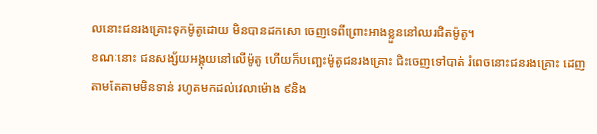លនោះជនរងគ្រោះទុកម៉ូតូដោយ មិនបានដកសោ ចេញទេពីព្រោះអាងខ្លួននៅឈរជិតម៉ូតូ។
ខណៈនោះ ជនសង្ស័យអង្គុយនៅលើម៉ូតូ ហើយក៏បញ្ឆេះម៉ូតូជនរងគ្រោះ ជិះចេញទៅបាត់ រំពេចនោះជនរងគ្រោះ ដេញតាមតែតាមមិនទាន់ រហូតមកដល់វេលាម៉ោង ៩និង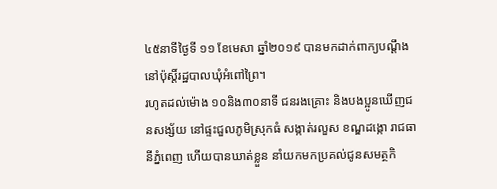៤៥នាទីថ្ងៃទី ១១ ខែមេសា ឆ្នាំ២០១៩ បានមកដាក់ពាក្យបណ្ដឹង នៅប៉ុស្តិ៍រដ្ឋបាលឃុំអំពៅព្រៃ។
រហូតដល់ម៉ោង ១០និង៣០នាទី ជនរងគ្រោះ និងបងប្អូនឃើញជនសង្ស័យ នៅផ្ទះជួលភូមិស្រុកធំ សង្កាត់រលួស ខណ្ឌដង្កោ រាជធានីភ្នំពេញ ហើយបានឃាត់ខ្លួន នាំយកមកប្រគល់ជូនសមត្ថកិ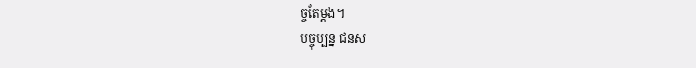ច្ចតែម្ដង។
បច្ចុប្បន្ន ជនស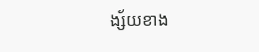ង្ស័យខាង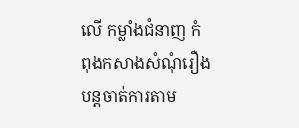លើ កម្លាំងជំនាញ កំពុងកសាងសំណុំរឿង បន្តចាត់ការតាម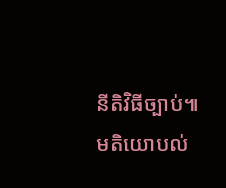នីតិវិធីច្បាប់៕
មតិយោបល់